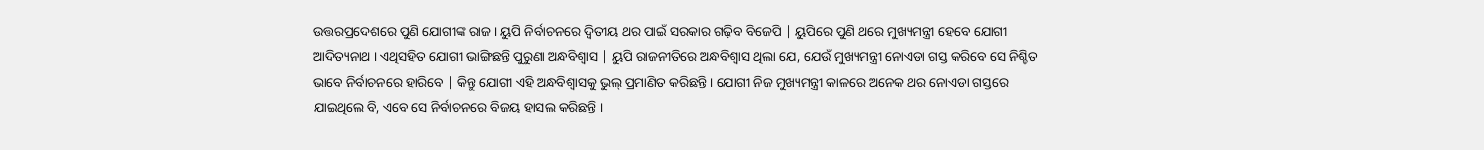ଉତ୍ତରପ୍ରଦେଶରେ ପୁଣି ଯୋଗୀଙ୍କ ରାଜ। ୟୁପି ନିର୍ବାଚନରେ ଦ୍ୱିତୀୟ ଥର ପାଇଁ ସରକାର ଗଢ଼ିବ ବିଜେପି | ୟୁପିରେ ପୁଣି ଥରେ ମୁଖ୍ୟମନ୍ତ୍ରୀ ହେବେ ଯୋଗୀ ଆଦିତ୍ୟନାଥ । ଏଥିସହିତ ଯୋଗୀ ଭାଙ୍ଗିଛନ୍ତି ପୁରୁଣା ଅନ୍ଧବିଶ୍ୱାସ | ୟୁପି ରାଜନୀତିରେ ଅନ୍ଧବିଶ୍ୱାସ ଥିଲା ଯେ, ଯେଉଁ ମୁଖ୍ୟମନ୍ତ୍ରୀ ନୋଏଡା ଗସ୍ତ କରିବେ ସେ ନିଶ୍ଚିତ ଭାବେ ନିର୍ବାଚନରେ ହାରିବେ | କିନ୍ତୁ ଯୋଗୀ ଏହି ଅନ୍ଧବିଶ୍ୱାସକୁ ଭୁଲ୍ ପ୍ରମାଣିତ କରିଛନ୍ତି । ଯୋଗୀ ନିଜ ମୁଖ୍ୟମନ୍ତ୍ରୀ କାଳରେ ଅନେକ ଥର ନୋଏଡା ଗସ୍ତରେ ଯାଇଥିଲେ ବି, ଏବେ ସେ ନିର୍ବାଚନରେ ବିଜୟ ହାସଲ କରିଛନ୍ତି ।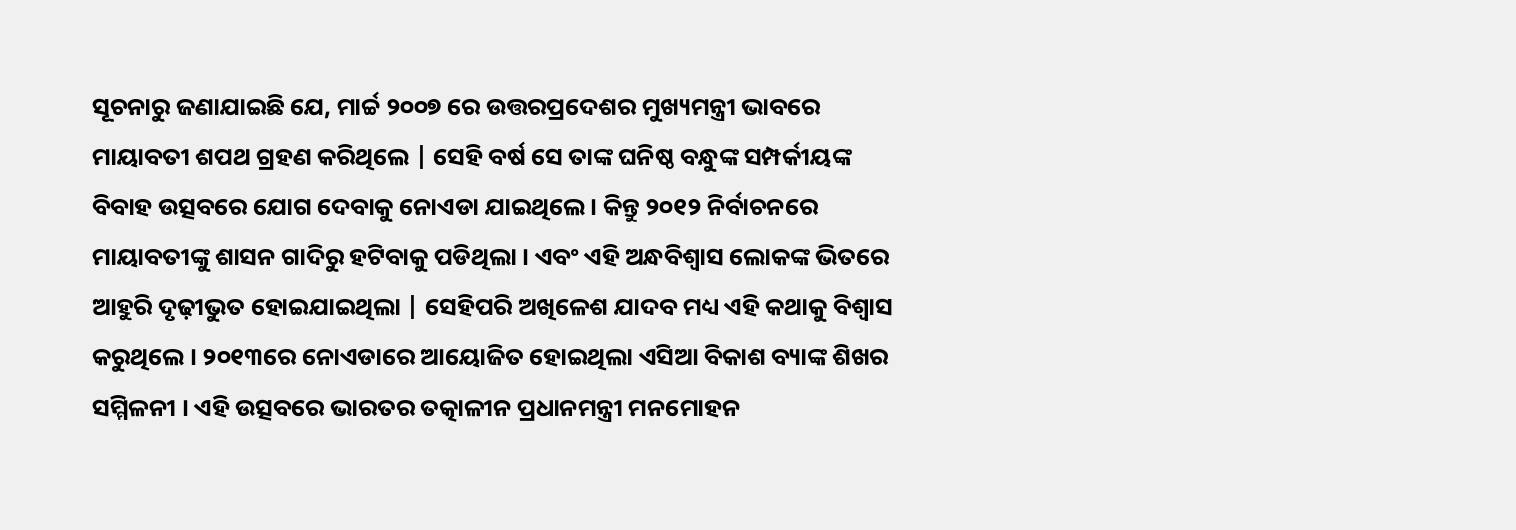ସୂଚନାରୁ ଜଣାଯାଇଛି ଯେ, ମାର୍ଚ୍ଚ ୨୦୦୭ ରେ ଉତ୍ତରପ୍ରଦେଶର ମୁଖ୍ୟମନ୍ତ୍ରୀ ଭାବରେ ମାୟାବତୀ ଶପଥ ଗ୍ରହଣ କରିଥିଲେ | ସେହି ବର୍ଷ ସେ ତାଙ୍କ ଘନିଷ୍ଠ ବନ୍ଧୁଙ୍କ ସମ୍ପର୍କୀୟଙ୍କ ବିବାହ ଉତ୍ସବରେ ଯୋଗ ଦେବାକୁ ନୋଏଡା ଯାଇଥିଲେ। କିନ୍ତୁ ୨୦୧୨ ନିର୍ବାଚନରେ ମାୟାବତୀଙ୍କୁ ଶାସନ ଗାଦିରୁ ହଟିବାକୁ ପଡିଥିଲା । ଏବଂ ଏହି ଅନ୍ଧବିଶ୍ୱାସ ଲୋକଙ୍କ ଭିତରେ ଆହୁରି ଦୃଢ଼ୀଭୁତ ହୋଇଯାଇଥିଲା | ସେହିପରି ଅଖିଳେଶ ଯାଦବ ମଧ୍ୟ ଏହି କଥାକୁ ବିଶ୍ୱାସ କରୁଥିଲେ । ୨୦୧୩ରେ ନୋଏଡାରେ ଆୟୋଜିତ ହୋଇଥିଲା ଏସିଆ ବିକାଶ ବ୍ୟାଙ୍କ ଶିଖର ସମ୍ମିଳନୀ । ଏହି ଉତ୍ସବରେ ଭାରତର ତତ୍କାଳୀନ ପ୍ରଧାନମନ୍ତ୍ରୀ ମନମୋହନ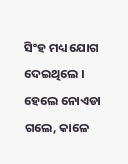ସିଂହ ମଧ୍ୟ ଯୋଗ ଦେଇଥିଲେ । ହେଲେ ନୋଏଡା ଗଲେ, କାଳେ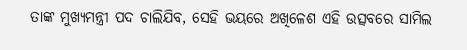ତାଙ୍କ ମୁଖ୍ୟମନ୍ତ୍ରୀ ପଦ ଚାଲିଯିବ, ସେହି ଭୟରେ ଅଖିଳେଶ ଏହି ଉତ୍ସବରେ ସାମିଲ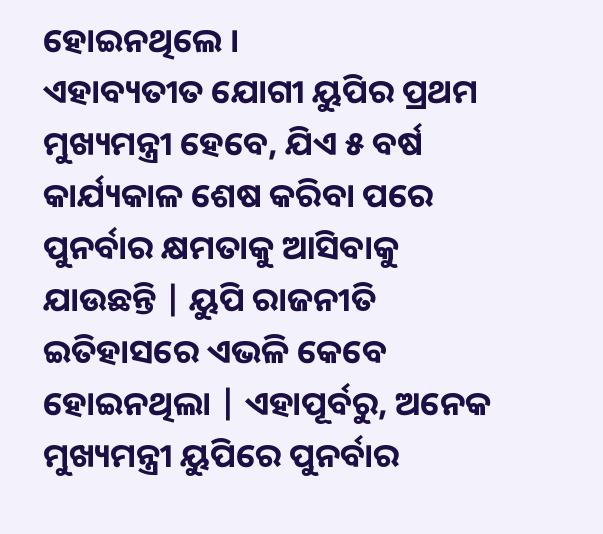ହୋଇନଥିଲେ ।
ଏହାବ୍ୟତୀତ ଯୋଗୀ ୟୁପିର ପ୍ରଥମ ମୁଖ୍ୟମନ୍ତ୍ରୀ ହେବେ, ଯିଏ ୫ ବର୍ଷ କାର୍ଯ୍ୟକାଳ ଶେଷ କରିବା ପରେ ପୁନର୍ବାର କ୍ଷମତାକୁ ଆସିବାକୁ ଯାଉଛନ୍ତି | ୟୁପି ରାଜନୀତି ଇତିହାସରେ ଏଭଳି କେବେ ହୋଇନଥିଲା | ଏହାପୂର୍ବରୁ, ଅନେକ ମୁଖ୍ୟମନ୍ତ୍ରୀ ୟୁପିରେ ପୁନର୍ବାର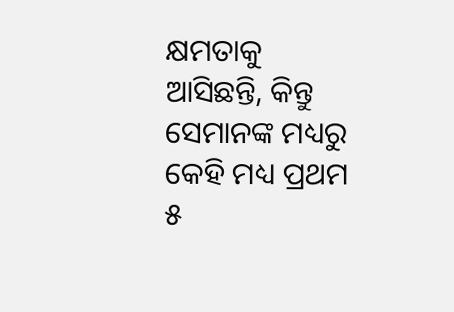କ୍ଷମତାକୁ ଆସିଛନ୍ତି, କିନ୍ତୁ ସେମାନଙ୍କ ମଧ୍ୟରୁ କେହି ମଧ୍ୟ ପ୍ରଥମ ୫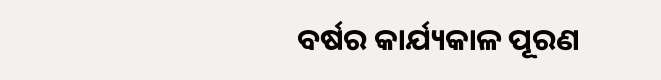ବର୍ଷର କାର୍ଯ୍ୟକାଳ ପୂରଣ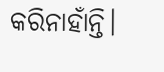କରିନାହାଁନ୍ତି।